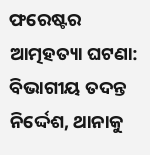ଫରେଷ୍ଟର ଆତ୍ମହତ୍ୟା ଘଟଣା: ବିଭାଗୀୟ ତଦନ୍ତ ନିର୍ଦ୍ଦେଶ, ଥାନାକୁ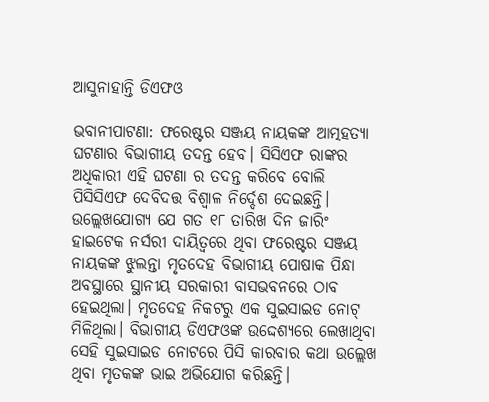ଆସୁନାହାନ୍ତି ଡିଏଫଓ

ଭବାନୀପାଟଣା: ଫରେଷ୍ଟର ସଞ୍ଜୟ ନାୟକଙ୍କ ଆତ୍ମହତ୍ୟା ଘଟଣାର ବିଭାଗୀୟ ତଦନ୍ତ ହେବ। ସିସିଏଫ ରାଙ୍କର ଅଧିକାରୀ ଏହି ଘଟଣା ର ତଦନ୍ତ କରିବେ ବୋଲି ପିସିସିଏଫ ଦେବିଦତ୍ତ ବିଶ୍ବାଳ ନିର୍ଦ୍ଦେଶ ଦେଇଛନ୍ତି। ଉଲ୍ଲେଖଯୋଗ୍ୟ ଯେ ଗତ ୧୮ ତାରିଖ ଦିନ ଜାରିଂ ହାଇଟେକ ନର୍ସରୀ ଦାୟିତ୍ୱରେ ଥିବା ଫରେଷ୍ଟର ସଞ୍ଜୟ ନାୟକଙ୍କ ଝୁଲନ୍ତା ମୃତଦେହ ବିଭାଗୀୟ ପୋଷାକ ପିନ୍ଧା ଅବସ୍ଥାରେ ସ୍ଥାନୀୟ ସରକାରୀ ବାସଭବନରେ ଠାବ ହେଇଥିଲା। ମୃତଦେହ ନିକଟରୁ ଏକ ସୁଇସାଇଡ ନୋଟ୍ ମିଳିଥିଲା। ବିଭାଗୀୟ ଡିଏଫଓଙ୍କ ଉଦ୍ଦେଶ୍ୟରେ ଲେଖାଥିବା ସେହି ସୁଇସାଇଡ ନୋଟରେ ପିସି କାରବାର କଥା ଉଲ୍ଲେଖ ଥିବା ମୃତକଙ୍କ ଭାଇ ଅଭିଯୋଗ କରିଛନ୍ତି।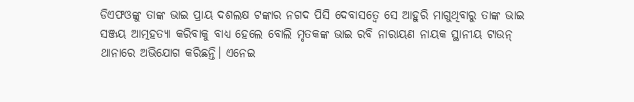ଡିଏଫଓଙ୍କୁ ତାଙ୍କ ଭାଇ ପ୍ରାୟ ଦଶଲକ୍ଷ ଟଙ୍କାର ନଗଦ ପିସି ଦେବାସତ୍ୱେ ସେ ଆହୁରି ମାଗୁଥିବାରୁ ତାଙ୍କ ଭାଇ ସଞ୍ଜୟ ଆତ୍ମହତ୍ୟା କରିବାକୁ ବାଧ୍ୟ ହେଲେ ବୋଲି ମୃତକଙ୍କ ଭାଇ ରବି ନାରାୟଣ ନାୟକ ସ୍ଥାନୀୟ ଟାଉନ୍ ଥାନାରେ ଅଭିଯୋଗ କରିଛନ୍ତି। ଏନେଇ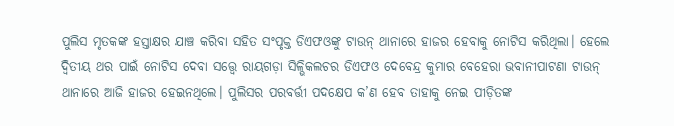ପୁଲିସ ମୃତକଙ୍କ ହସ୍ତାକ୍ଷର ଯାଞ୍ଚ କରିବା ସହିତ ସଂପୃକ୍ତ ଡିଏଫଓଙ୍କୁ ଟାଉନ୍ ଥାନାରେ ହାଜର ହେବାକୁ ନୋଟିସ କରିଥିଲା। ହେଲେ ଦ୍ଵିତୀୟ ଥର ପାଇଁ ନୋଟିସ ଦେବା ସତ୍ତ୍ୱେ ରାୟଗଡ଼ା ସିଳ୍ଭିକଲଚର ଡିଏଫଓ ଦେବେନ୍ଦ୍ର କୁମାର ବେହେରା ଭବାନୀପାଟଣା ଟାଉନ୍ ଥାନାରେ ଆଜି ହାଜର ହେଇନଥିଲେ। ପୁଲିସର ପରବର୍ତ୍ତୀ ପଦକ୍ଷେପ କ’ଣ ହେବ ତାହାକୁ ନେଇ ପୀଡ଼ିତଙ୍କ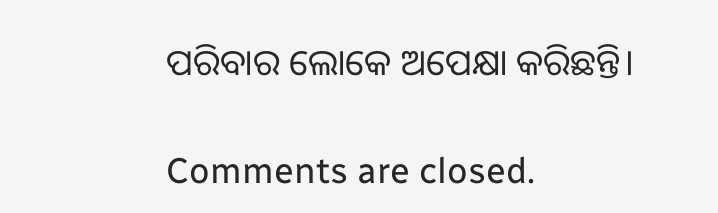ପରିବାର ଲୋକେ ଅପେକ୍ଷା କରିଛନ୍ତି।

Comments are closed.